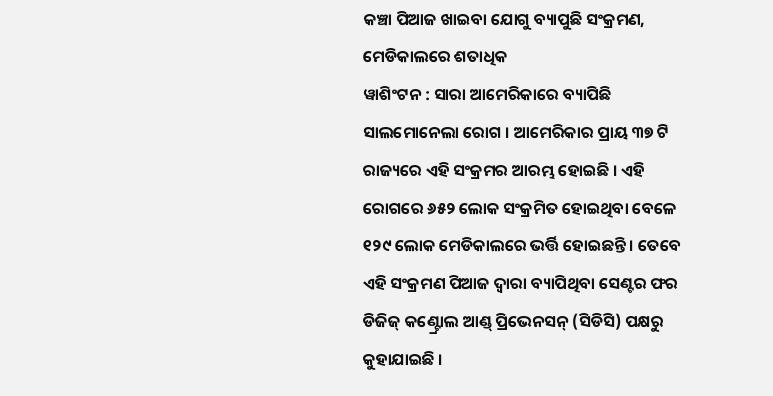କଞ୍ଚା ପିଆଜ ଖାଇବା ଯୋଗୁ ବ୍ୟାପୁଛି ସଂକ୍ରମଣ, ମେଡିକାଲରେ ଶତାଧିକ
ୱାଶିଂଟନ : ସାରା ଆମେରିକାରେ ବ୍ୟାପିଛି ସାଲମୋନେଲା ରୋଗ । ଆମେରିକାର ପ୍ରାୟ ୩୭ ଟି ରାଜ୍ୟରେ ଏହି ସଂକ୍ରମର ଆରମ୍ଭ ହୋଇଛି । ଏହି ରୋଗରେ ୬୫୨ ଲୋକ ସଂକ୍ରମିତ ହୋଇଥିବା ବେଳେ ୧୨୯ ଲୋକ ମେଡିକାଲରେ ଭର୍ତ୍ତି ହୋଇଛନ୍ତି । ତେବେ ଏହି ସଂକ୍ରମଣ ପିଆଜ ଦ୍ୱାରା ବ୍ୟାପିଥିବା ସେଣ୍ଟର ଫର ଡିଜିଜ୍ କଣ୍ଟ୍ରୋଲ ଆଣ୍ଡ୍ ପ୍ରିଭେନସନ୍ (ସିଡିସି) ପକ୍ଷରୁ କୁହାଯାଇଛି ।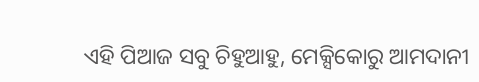ଏହି ପିଆଜ ସବୁ ଚିହୁଆହୁ, ମେକ୍ସିକୋରୁ ଆମଦାନୀ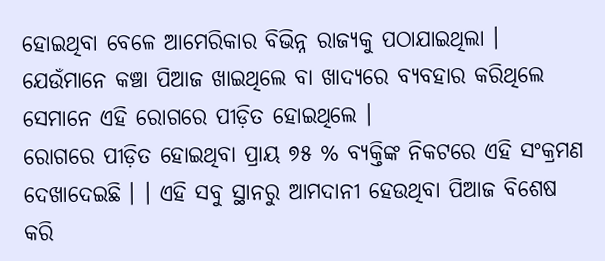ହୋଇଥିବା ବେଳେ ଆମେରିକାର ବିଭିନ୍ନ ରାଜ୍ୟକୁ ପଠାଯାଇଥିଲା । ଯେଉଁମାନେ କଞ୍ଚା ପିଆଜ ଖାଇଥିଲେ ବା ଖାଦ୍ୟରେ ବ୍ୟବହାର କରିଥିଲେ ସେମାନେ ଏହି ରୋଗରେ ପୀଡ଼ିତ ହୋଇଥିଲେ ।
ରୋଗରେ ପୀଡ଼ିତ ହୋଇଥିବା ପ୍ରାୟ ୭୫ % ବ୍ୟକ୍ତିଙ୍କ ନିକଟରେ ଏହି ସଂକ୍ରମଣ ଦେଖାଦେଇଛି । । ଏହି ସବୁ ସ୍ଥାନରୁ ଆମଦାନୀ ହେଉଥିବା ପିଆଜ ବିଶେଷ କରି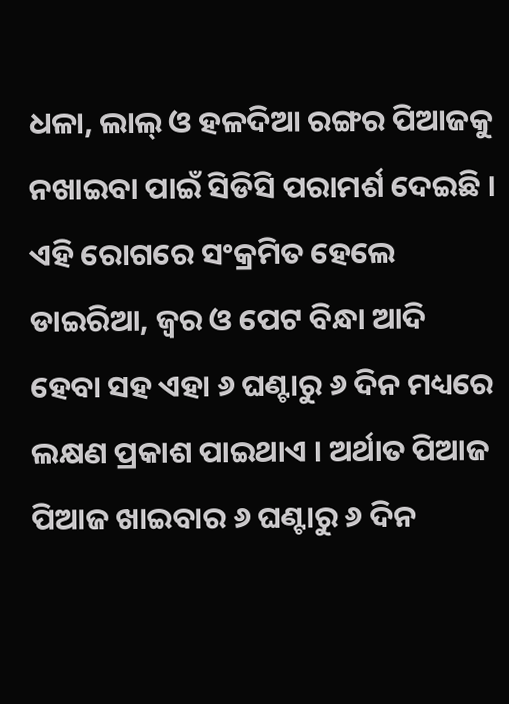ଧଳା, ଲାଲ୍ ଓ ହଳଦିଆ ରଙ୍ଗର ପିଆଜକୁ ନଖାଇବା ପାଇଁ ସିଡିସି ପରାମର୍ଶ ଦେଇଛି । ଏହି ରୋଗରେ ସଂକ୍ରମିତ ହେଲେ ଡାଇରିଆ, ଜ୍ୱର ଓ ପେଟ ବିନ୍ଧା ଆଦି ହେବା ସହ ଏହା ୬ ଘଣ୍ଟାରୁ ୬ ଦିନ ମଧ୍ୟରେ ଲକ୍ଷଣ ପ୍ରକାଶ ପାଇଥାଏ । ଅର୍ଥାତ ପିଆଜ ପିଆଜ ଖାଇବାର ୬ ଘଣ୍ଟାରୁ ୬ ଦିନ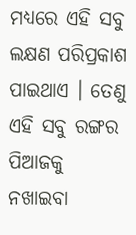ମଧ୍ୟରେ ଏହି ସବୁ ଲକ୍ଷଣ ପରିପ୍ରକାଶ ପାଇଥାଏ । ତେଣୁ ଏହି ସବୁ ରଙ୍ଗର ପିଆଜକୁ ନଖାଇବା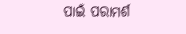ପାଇଁ ପରାମର୍ଶ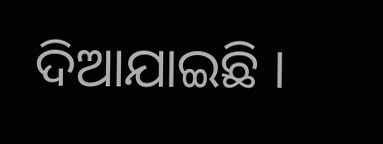ଦିଆଯାଇଛି ।